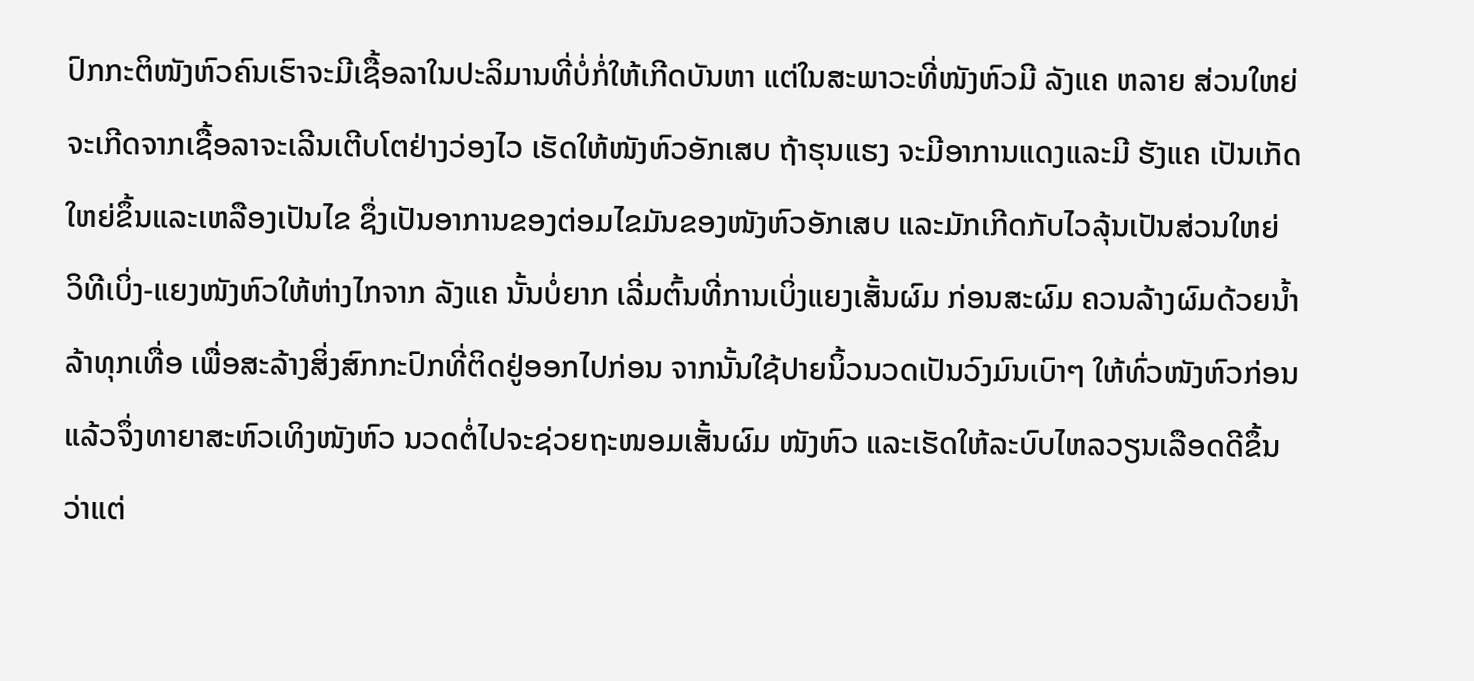ປົກກະຕິໜັງຫົວຄົນເຮົາຈະມີເຊື້ອລາໃນປະລິມານທີ່ບໍ່ກໍ່ໃຫ້ເກີດບັນຫາ ແຕ່ໃນສະພາວະທີ່ໜັງຫົວມີ ລັງແຄ ຫລາຍ ສ່ວນໃຫຍ່ຈະເກີດຈາກເຊື້ອລາຈະເລີນເຕີບໂຕຢ່າງວ່ອງໄວ ເຮັດໃຫ້ໜັງຫົວອັກເສບ ຖ້າຮຸນແຮງ ຈະມີອາການແດງແລະມີ ຮັງແຄ ເປັນເກັດໃຫຍ່ຂຶ້ນແລະເຫລືອງເປັນໄຂ ຊຶ່ງເປັນອາການຂອງຕ່ອມໄຂມັນຂອງໜັງຫົວອັກເສບ ແລະມັກເກີດກັບໄວລຸ້ນເປັນສ່ວນໃຫຍ່
ວິທີເບິ່ງ-ແຍງໜັງຫົວໃຫ້ຫ່າງໄກຈາກ ລັງແຄ ນັ້ນບໍ່ຍາກ ເລີ່ມຕົ້ນທີ່ການເບິ່ງແຍງເສັ້ນຜົມ ກ່ອນສະຜົມ ຄວນລ້າງຜົມດ້ວຍນ້ຳລ້າທຸກເທື່ອ ເພື່ອສະລ້າງສິ່ງສົກກະປົກທີ່ຕິດຢູ່ອອກໄປກ່ອນ ຈາກນັ້ນໃຊ້ປາຍນິ້ວນວດເປັນວົງມົນເບົາໆ ໃຫ້ທົ່ວໜັງຫົວກ່ອນ ແລ້ວຈຶ່ງທາຍາສະຫົວເທິງໜັງຫົວ ນວດຕໍ່ໄປຈະຊ່ວຍຖະໜອມເສັ້ນຜົມ ໜັງຫົວ ແລະເຮັດໃຫ້ລະບົບໄຫລວຽນເລືອດດີຂຶ້ນ
ວ່າແຕ່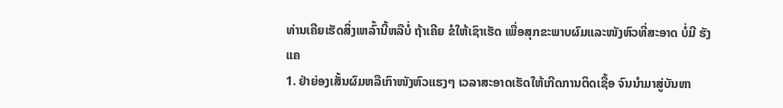ທ່ານເຄີຍເຮັດສິ່ງເຫລົ້ານີ້ຫລືບໍ່ ຖ້າເຄີຍ ຂໍໃຫ້ເຊົາເຮັດ ເພື່ອສຸກຂະພາບຜົມແລະໜັງຫົວທີ່ສະອາດ ບໍ່ມີ ຮັງແຄ
1. ຢ່າຍ່ອງເສັ້ນຜົມຫລືເກົາໜັງຫົວແຮງໆ ເວລາສະອາດເຮັດໃຫ້ເກີດການຕິດເຊື້ອ ຈົນນຳມາສູ່ບັນຫາ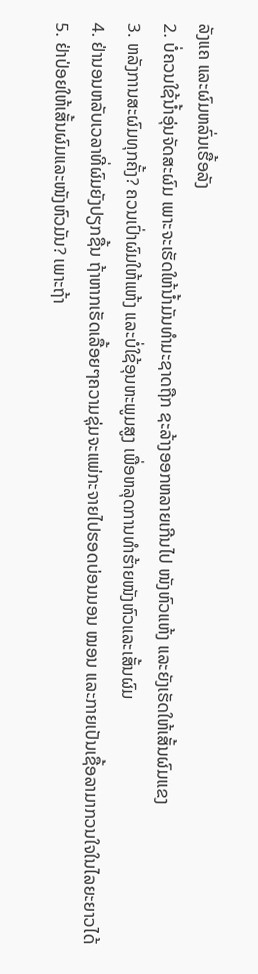ລັງແຄ ແລະຜົມຫລົ່ນເຮື້ອລັງ
2. ບໍ່ຄວນໃຊ້ນ້ຳອຸ່ນຈັດສະຜົມ ເພາະຈະເຮັດໃຫ້ນ້ຳມັນທຳມະຊາດຖືກ ຊະລ້າງອອກຫລາຍເກີນໄປ ໜັງຫົວແຫ້ງ ແລະຍັງເຮັດໃຫ້ເສັ້ນຜົມແຂງ
3. ຫລັງການສະຜົມທຸກຄັ້ງ? ຄວນເປົ່າຜົມໃຫ້ແຫ້ງ ແລະບໍ່ໃຊ້ອຸນຫະພູມສູງ ເພື່ອຫລຸດການທຳຮ້າຍໜັງຫົວແລະເສັ້ນຜົມ
4. ຢ່ານອນຫລັບເວລາທີ່ຜົມຍັງປຽກຊື້ນ ຖ້າຫາກເຮັດເລື້ອຍໆຄວາມຊຸ່ມຈະແພ່ກະຈາຍໄປຮອດບ່ອນນອນ ໝອນ ແລະກາຍເປັນເຊື້ອລາມາກວນໃຈໃນໄລຍະຍາວໄດ້
5. ຢ່າປ່ອຍໃຫ້ເສັ້ນຜົມແລະໜັງຫົວມັນ? ເພາະຖ້າ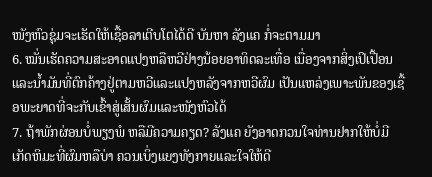ໜັງຫົວຊຸ່ມຈະເຮັດໃຫ້ເຊື້ອລາເຕີບໂຕໄດ້ດີ ບັນຫາ ລັງແຄ ກໍ່ຈະຕາມມາ
6. ໝັ່ນເຮັດຄວາມສະອາດແປງຫລືຫວີຢ່າງນ້ອຍອາທິດລະເທື່ອ ເນື່ອງຈາກສິ່ງເປິເປື້ອນແລະນ້ຳມັນທີ່ຕົກຄ້າງຢູ່ຕາມຫວີແລະແປງຫລັງຈາກຫວີຜົມ ເປັນແຫລ່ງເພາະພັນຂອງເຊື້ອພະຍາດທີ່ຈະກັບເຂົ້າສູ່ເສັ້ນຜົມແລະໜັງຫົວໄດ້
7. ຖ້າພັກຜ່ອນບໍ່ພຽງພໍ ຫລືມີຄວາມຄຽດ? ລັງແຄ ຍັງອາດກວນໃຈທ່ານຢາກໃຫ້ບໍ່ມີເກັດຫິມະທີ່ຜົມຫລືບ່າ ຄວນເບິ່ງແຍງທັງກາຍແລະໃຈໃຫ້ດີ